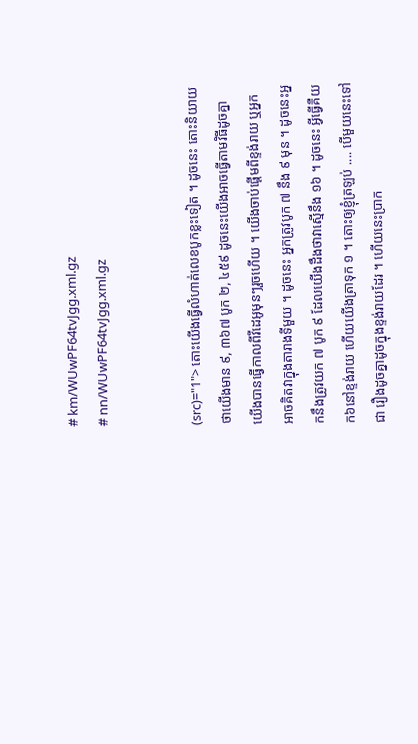# km/WUwPF64tvJgg.xml.gz
# nn/WUwPF64tvJgg.xml.gz


(src)="1"> តោះយើងធ្វើលំហាត់លេខបូកខ្លះទៀត ។ ដូចនេះ តោះនិយាយថាយើងមាន ៩, ៣៦៧ បូក ២, ៤៥៩ ដូចនេះយើងអាចធ្វើតាមវិធីដូចគ្នា យើងបានធ្វើកាលពីវីដេអូមុនៗរួចហើយ ។ យើងចាប់ផ្តើមពីខ្ទង់រាយ ឬអ្នកអាចគិតវាក្នុងតារាងទីមួយ ។ ដូចនេះ អ្នកត្រូវបូក ៧ នឹង ៩ មុន ។ ដូចនេះអ្នកនឹងត្រូវយក ៧ បូក ៩ ដែលយើងដឹងថាវាស្មើនឹង ១៦ ។ ដូចនេះ អ្វីធ្វើគឺយក៦នៅខ្ទង់រាយ ហើយយើងត្រាទុក ១ ។ តោះឲ្យខ្ញុំត្រឡប់ .... បើមួយនេះទៅជា រឿងដូចគ្នាដូចក្នុងខ្ទង់រាយដែរ ។ ហើយនេះប្រាក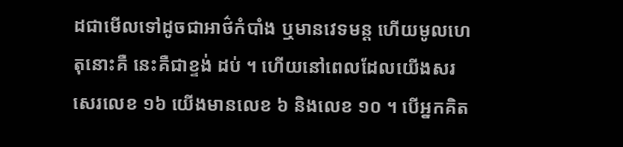ដជាមើលទៅដូចជាអាថ៌កំបាំង ឬមានវេទមន្ត ហើយមូលហេតុនោះគឺ នេះគឺជាខ្ទង់ ដប់ ។ ហើយនៅពេលដែលយើងសរសេរលេខ ១៦ យើងមានលេខ ៦ និងលេខ ១០ ។ បើអ្នកគិត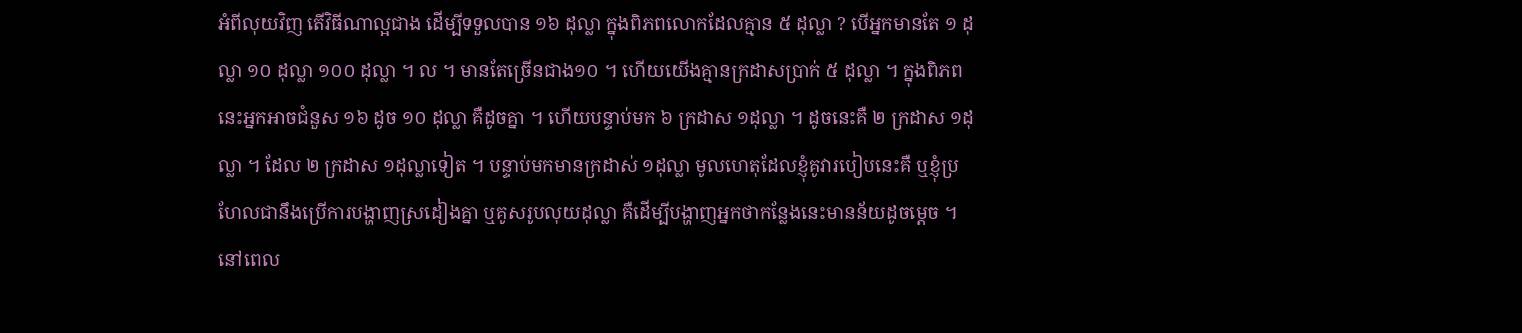អំពីលុយវិញ តើវិធីណាល្អជាង ដើម្បីទទួលបាន ១៦ ដុល្លា ក្នុងពិភពលោកដែលគ្មាន ៥ ដុល្លា ? បើអ្នកមានតែ ១ ដុល្លា ១០ ដុល្លា ១០០ ដុល្លា ។ ល ។ មានតែច្រើនជាង១០ ។ ហើយយើងគ្មានក្រដាសប្រាក់ ៥ ដុល្លា ។ ក្នុងពិភពនេះអ្នកអាចជំនួស ១៦ ដូច ១០ ដុល្លា គឺដូចគ្នា ។ ហើយបន្ទាប់មក ៦ ក្រដាស ១ដុល្លា ។ ដូចនេះគឺ ២ ក្រដាស ១ដុល្លា ។ ដែល ២ ក្រដាស ១ដុល្លាទៀត ។ បន្ទាប់មកមានក្រដាស់ ១ដុល្លា មូលហេតុដែលខ្ញុំគូវារបៀបនេះគឺ ឬខ្ញុំប្រហែលជានឹងប្រើការបង្ហាញស្រដៀងគ្នា ឬគូសរូបលុយដុល្លា គឺដើម្បីបង្ហាញអ្នកថាកន្លែងនេះមានន័យដូចម្តេច ។ នៅពេល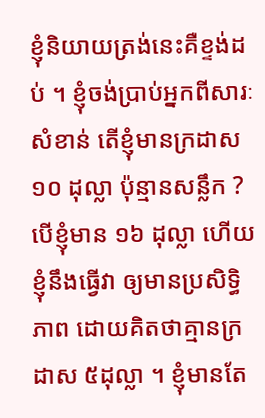ខ្ញុំនិយាយត្រង់នេះគឺខ្ទង់ដប់ ។ ខ្ញុំចង់ប្រាប់អ្នកពីសារៈសំខាន់ តើខ្ញុំមានក្រដាស ១០ ដុល្លា ប៉ុន្មានសន្លឹក ? បើខ្ញុំមាន ១៦ ដុល្លា ហើយខ្ញុំនឹងធ្វើវា ឲ្យមានប្រសិទ្ធិភាព ដោយគិតថាគ្មានក្រដាស ៥ដុល្លា ។ ខ្ញុំមានតែ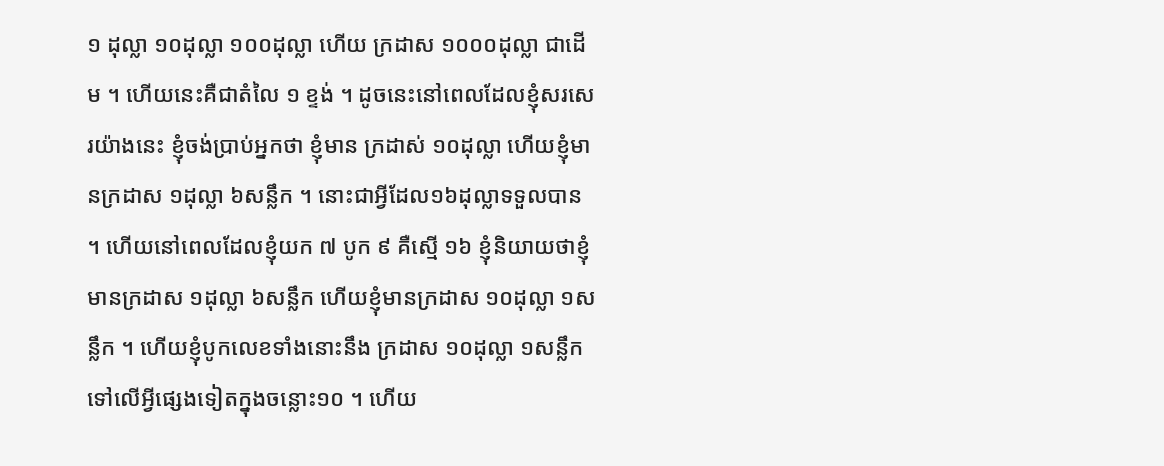១ ដុល្លា ១០ដុល្លា ១០០ដុល្លា ហើយ ក្រដាស ១០០០ដុល្លា ជាដើម ។ ហើយនេះគឺជាតំលៃ ១ ខ្ទង់ ។ ដូចនេះនៅពេលដែលខ្ញុំសរសេរយ៉ាងនេះ ខ្ញុំចង់ប្រាប់អ្នកថា ខ្ញុំមាន ក្រដាស់ ១០ដុល្លា ហើយខ្ញុំមានក្រដាស ១ដុល្លា ៦សន្លឹក ។ នោះជាអ្វីដែល១៦ដុល្លាទទួលបាន ។ ហើយនៅពេលដែលខ្ញុំយក ៧ បូក ៩ គឺស្មើ ១៦ ខ្ញុំនិយាយថាខ្ញុំមានក្រដាស ១ដុល្លា ៦សន្លឹក ហើយខ្ញុំមានក្រដាស ១០ដុល្លា ១សន្លឹក ។ ហើយខ្ញុំបូកលេខទាំងនោះនឹង ក្រដាស ១០ដុល្លា ១សន្លឹក ទៅលើអ្វីផ្សេងទៀតក្នុងចន្លោះ១០ ។ ហើយ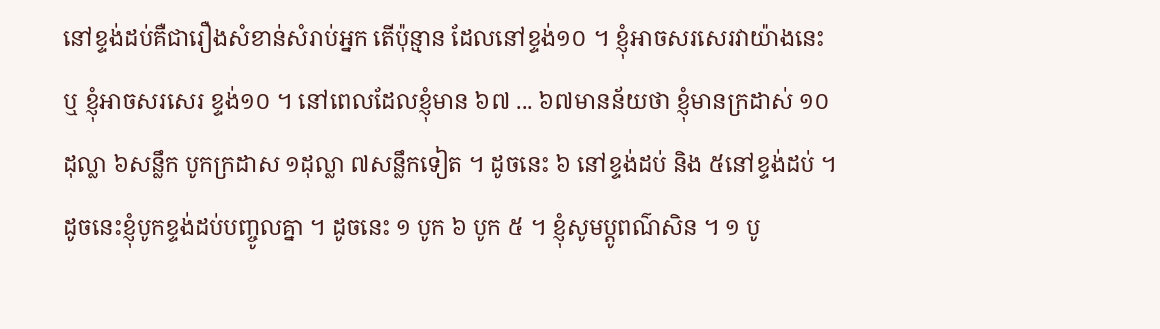នៅខ្ទង់ដប់គឺជារឿងសំខាន់សំរាប់អ្នក តើប៉ុន្មាន ដែលនៅខ្ទង់១០ ។ ខ្ញុំអាចសរសេរវាយ៉ាងនេះ ឬ ខ្ញុំអាចសរសេរ ខ្ទង់១០ ។ នៅពេលដែលខ្ញុំមាន ៦៧ ... ៦៧មានន័យថា ខ្ញុំមានក្រដាស់ ១០ដុល្លា ៦សន្លឹក បូកក្រដាស ១ដុល្លា ៧សន្លឹកទៀត ។ ដូចនេះ ៦ នៅខ្ទង់ដប់ និង ៥នៅខ្ទង់ដប់ ។ ដូចនេះខ្ញុំបូកខ្ទង់ដប់បញ្ចូលគ្នា ។ ដូចនេះ ១ បូក ៦ បូក ៥ ។ ខ្ញុំសូមប្តូពណ៌សិន ។ ១ បូ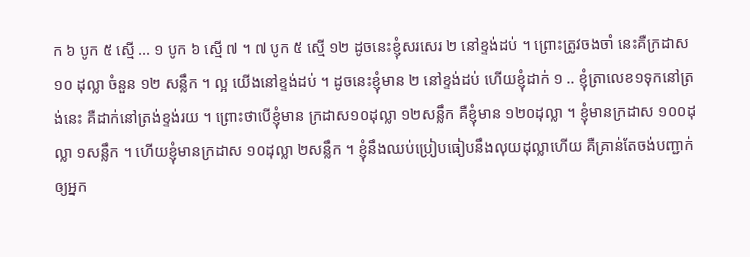ក ៦ បូក ៥ ស្មើ ... ១ បូក ៦ ស្មើ ៧ ។ ៧ បូក ៥ ស្មើ ១២ ដូចនេះខ្ញុំសរសេរ ២ នៅខ្ទង់ដប់ ។ ព្រោះត្រូវចងចាំ នេះគឺក្រដាស ១០ ដុល្លា ចំនួន ១២ សន្លឹក ។ ល្អ យើងនៅខ្ទង់ដប់ ។ ដូចនេះខ្ញុំមាន ២ នៅខ្ទង់ដប់ ហើយខ្ញុំដាក់ ១ .. ខ្ញុំត្រាលេខ១ទុកនៅត្រង់នេះ គឺដាក់នៅត្រង់ខ្ទង់រយ ។ ព្រោះថាបើខ្ញុំមាន ក្រដាស១០ដុល្លា ១២សន្លឹក គឺខ្ញុំមាន ១២០ដុល្លា ។ ខ្ញុំមានក្រដាស ១០០ដុល្លា ១សន្លឹក ។ ហើយខ្ញុំមានក្រដាស ១០ដុល្លា ២សន្លឹក ។ ខ្ញុំនឹងឈប់ប្រៀបធៀបនឹងលុយដុល្លាហើយ គឺគ្រាន់តែចង់បញ្ជាក់ឲ្យអ្នក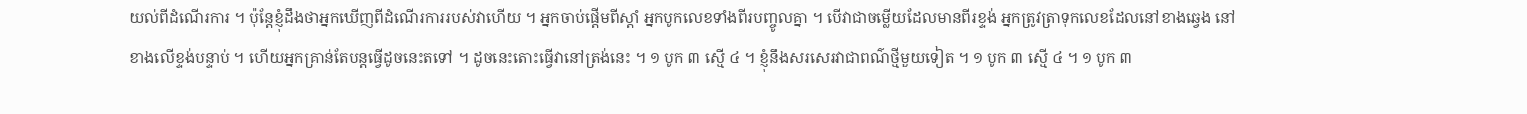យល់ពីដំណើរការ ។ ប៉ុន្តែខ្ញុំដឹងថាអ្នកឃើញពីដំណើរការរបស់វាហើយ ។ អ្នកចាប់ផ្តើមពីស្តាំ អ្នកបូកលេខទាំងពីរបញ្ចូលគ្នា ។ បើវាជាចម្លើយដែលមានពីរខ្ទង់ អ្នកត្រូវត្រាទុកលេខដែលនៅខាងឆ្វេង នៅខាងលើខ្ទង់បន្ទាប់ ។ ហើយអ្នកគ្រាន់តែបន្តធ្វើដូចនេះតទៅ ។ ដូចនេះតោះធ្វើវានៅត្រង់នេះ ។ ១ បូក ៣ ស្មើ ៤ ។ ខ្ញុំនឹងសរសេរវាជាពណ៌ថ្មីមួយទៀត ។ ១ បូក ៣ ស្មើ ៤ ។ ១ បូក ៣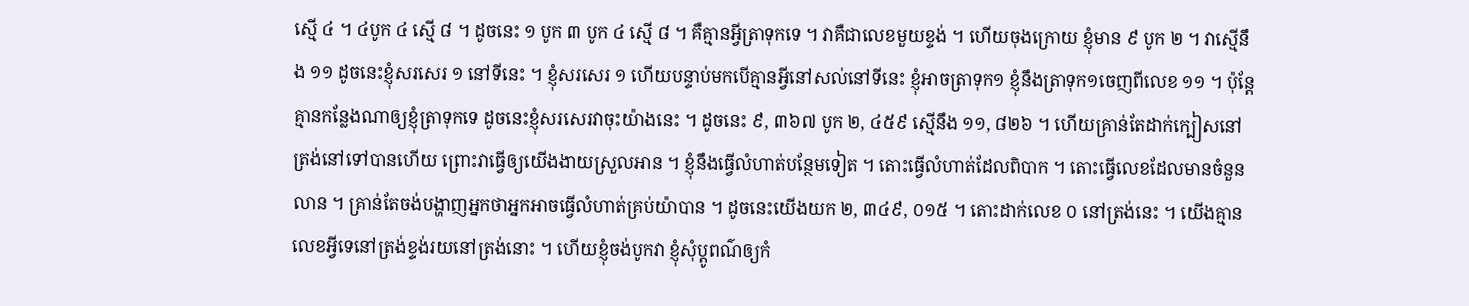ស្មើ ៤ ។ ៤បូក ៤ ស្មើ ៨ ។ ដូចនេះ ១ បូក ៣ បូក ៤ ស្មើ ៨ ។ គឺគ្មានអ្វីត្រាទុកទេ ។ វាគឺជាលេខមួយខ្ទង់ ។ ហើយចុងក្រោយ ខ្ញុំមាន ៩ បូក ២ ។ វាស្មើនឹង ១១ ដូចនេះខ្ញុំសរសេរ ១ នៅទីនេះ ។ ខ្ញុំសរសេរ ១ ហើយបន្ទាប់មកបើគ្មានអ្វីនៅសល់នៅទីនេះ ខ្ញុំអាចត្រាទុក១ ខ្ញុំនឹងត្រាទុក១ចេញពីលេខ ១១ ។ ប៉ុន្តែគ្មានកន្លែងណាឲ្យខ្ញុំត្រាទុកទេ ដូចនេះខ្ញុំសរសេរវាចុះយ៉ាងនេះ ។ ដូចនេះ ៩, ៣៦៧ បូក ២, ៤៥៩ ស្មើនឹង ១១, ៨២៦ ។ ហើយគ្រាន់តែដាក់ក្បៀសនៅត្រង់នៅទៅបានហើយ ព្រោះវាធ្វើឲ្យយើងងាយស្រួលអាន ។ ខ្ញុំនឹងធ្វើលំហាត់បន្ថែមទៀត ។ តោះធ្វើលំហាត់ដែលពិបាក ។ តោះធ្វើលេខដែលមានចំនួនលាន ។ គ្រាន់តែចង់បង្ហាញអ្នកថាអ្នកអាចធ្វើលំហាត់គ្រប់យ៉ាបាន ។ ដូចនេះយើងយក ២, ៣៤៩, ០១៥ ។ តោះដាក់លេខ ០ នៅត្រង់នេះ ។ យើងគ្មានលេខអ្វីទេនៅត្រង់ខ្ទង់រយនៅត្រង់នោះ ។ ហើយខ្ញុំចង់បូកវា ខ្ញុំសុំប្តូពណ៌ឲ្យកំ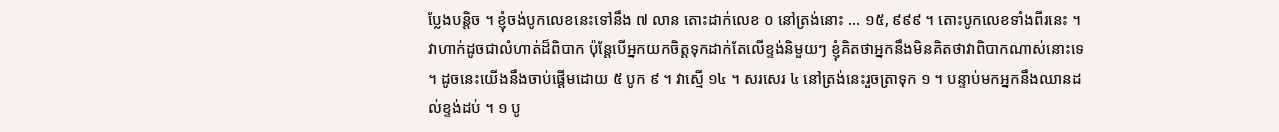ប្លែងបន្តិច ។ ខ្ញុំចង់បូកលេខនេះទៅនឹង ៧ លាន តោះដាក់លេខ ០ នៅត្រង់នោះ ... ១៥, ៩៩៩ ។ តោះបូកលេខទាំងពីរនេះ ។ វាហាក់ដូចជាលំហាត់ដ៏ពិបាក ប៉ុន្តែបើអ្នកយកចិត្តទុកដាក់តែលើខ្ទង់និមួយៗ ខ្ញុំគិតថាអ្នកនឹងមិនគិតថាវាពិបាកណាស់នោះទេ ។ ដូចនេះយើងនឹងចាប់ផ្តើមដោយ ៥ បូក ៩ ។ វាស្មើ ១៤ ។ សរសេរ ៤ នៅត្រង់នេះរួចត្រាទុក ១ ។ បន្ទាប់មកអ្នកនឹងឈានដល់ខ្ទង់ដប់ ។ ១ បូ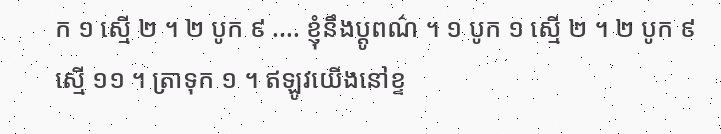ក ១ ស្មើ ២ ។ ២ បូក ៩ .... ខ្ញុំនឹងប្តូពណ៌ ។ ១ បូក ១ ស្មើ ២ ។ ២ បូក ៩ ស្មើ ១១ ។ ត្រាទុក ១ ។ ឥឡូវយើងនៅខ្ទ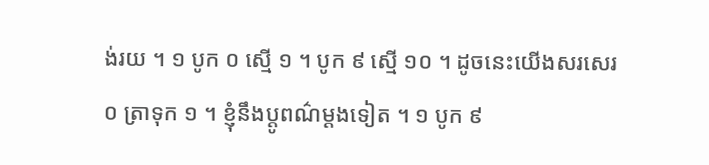ង់រយ ។ ១ បូក ០ ស្មើ ១ ។ បូក ៩ ស្មើ ១០ ។ ដូចនេះយើងសរសេរ ០ ត្រាទុក ១ ។ ខ្ញុំនឹងប្តូពណ៌ម្តងទៀត ។ ១ បូក ៩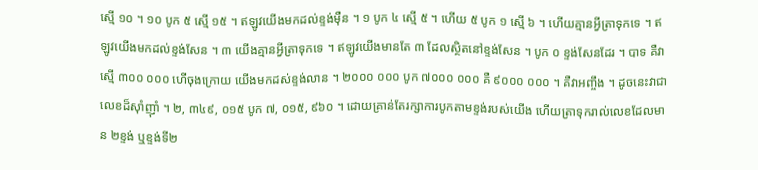ស្មើ ១០ ។ ១០ បូក ៥ ស្មើ ១៥ ។ ឥឡូវយើងមកដល់ខ្ទង់ម៉ឺន ។ ១ បូក ៤ ស្មើ ៥ ។ ហើយ ៥ បូក ១ ស្មើ ៦ ។ ហើយគ្មានអ្វីត្រាទុកទេ ។ ឥឡូវយើងមកដល់ខ្ទង់សែន ។ ៣ យើងគ្មានអ្វីត្រាទុកទេ ។ ឥឡូវយើងមានតែ ៣ ដែលស្ថិតនៅខ្ទង់សែន ។ បូក ០ ខ្ទង់សែនដែរ ។ បាទ គឺវាស្មើ ៣០០ ០០០ ហើចុងក្រោយ យើងមកដស់ខ្ទង់លាន ។ ២០០០ ០០០ បូក ៧០០០ ០០០ គឺ ៩០០០ ០០០ ។ គឺវាអញ្ចឹង ។ ដូចនេះវាជាលេខដ៏ស៊ាំញ៉ាំ ។ ២, ៣៤៩, ០១៥ បូក ៧, ០១៥, ៩៦០ ។ ដោយគ្រាន់តែរក្សាការបូកតាមខ្ទង់របស់យើង ហើយត្រាទុករាល់លេខដែលមាន ២ខ្ទង់ ឬខ្ទង់ទី២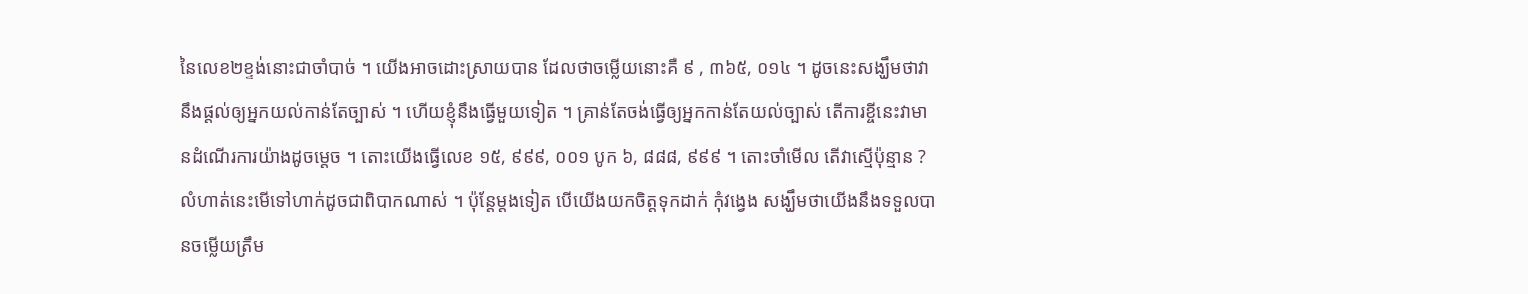នៃលេខ២ខ្ទង់នោះជាចាំបាច់ ។ យើងអាចដោះស្រាយបាន ដែលថាចម្លើយនោះគឺ ៩ , ៣៦៥, ០១៤ ។ ដូចនេះសង្ឃឹមថាវានឹងផ្តល់ឲ្យអ្នកយល់កាន់តែច្បាស់ ។ ហើយខ្ញុំនឹងធ្វើមួយទៀត ។ គ្រាន់តែចង់ធ្វើឲ្យអ្នកកាន់តែយល់ច្បាស់ តើការខ្ចីនេះវាមានដំណើរការយ៉ាងដូចម្តេច ។ តោះយើងធ្វើលេខ ១៥, ៩៩៩, ០០១ បូក ៦, ៨៨៨, ៩៩៩ ។ តោះចាំមើល តើវាស្មើប៉ុន្មាន ? លំហាត់នេះមើទៅហាក់ដូចជាពិបាកណាស់ ។ ប៉ុន្តែម្តងទៀត បើយើងយកចិត្តទុកដាក់ កុំវង្វេង សង្ឃឹមថាយើងនឹងទទួលបានចម្លើយត្រឹម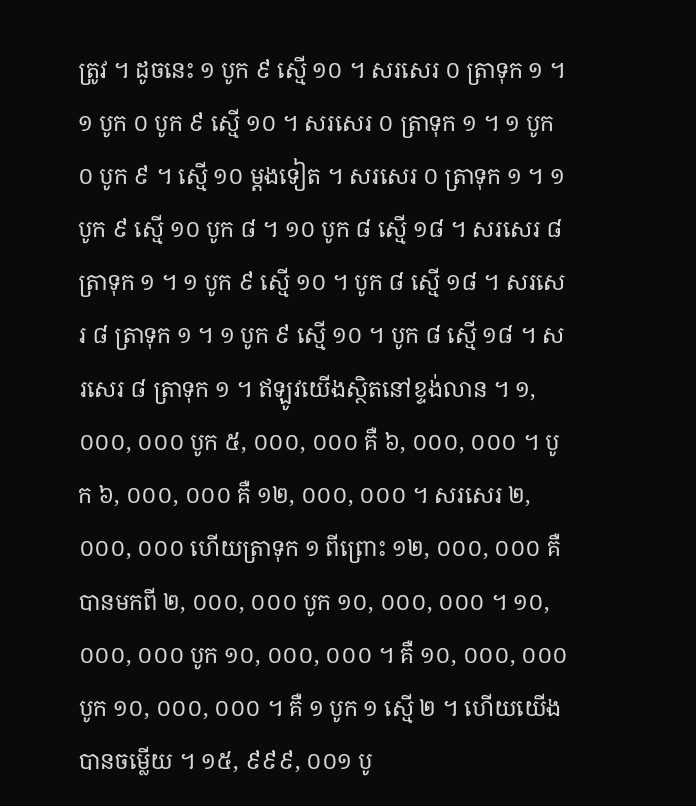ត្រូវ ។ ដូចនេះ ១ បូក ៩ ស្មើ ១០ ។ សរសេរ ០ ត្រាទុក ១ ។ ១ បូក ០ បូក ៩ ស្មើ ១០ ។ សរសេរ ០ ត្រាទុក ១ ។ ១ បូក ០ បូក ៩ ។ ស្មើ ១០ ម្តងទៀត ។ សរសេរ ០ ត្រាទុក ១ ។ ១ បូក ៩ ស្មើ ១០ បូក ៨ ។ ១០ បូក ៨ ស្មើ ១៨ ។ សរសេរ ៨ ត្រាទុក ១ ។ ១ បូក ៩ ស្មើ ១០ ។ បូក ៨ ស្មើ ១៨ ។ សរសេរ ៨ ត្រាទុក ១ ។ ១ បូក ៩ ស្មើ ១០ ។ បូក ៨ ស្មើ ១៨ ។ សរសេរ ៨ ត្រាទុក ១ ។ ឥឡូវយើងស្ថិតនៅខ្ទង់លាន ។ ១, ០០០, ០០០ បូក ៥, ០០០, ០០០ គឺ ៦, ០០០, ០០០ ។ បូក ៦, ០០០, ០០០ គឺ ១២, ០០០, ០០០ ។ សរសេរ ២, ០០០, ០០០ ហើយត្រាទុក ១ ពីព្រោះ ១២, ០០០, ០០០ គឺបានមកពី ២, ០០០, ០០០ បូក ១០, ០០០, ០០០ ។ ១០, ០០០, ០០០ បូក ១០, ០០០, ០០០ ។ គឺ ១០, ០០០, ០០០ បូក ១០, ០០០, ០០០ ។ គឺ ១ បូក ១ ស្មើ ២ ។ ហើយយើងបានចម្លើយ ។ ១៥, ៩៩៩, ០០១ បូ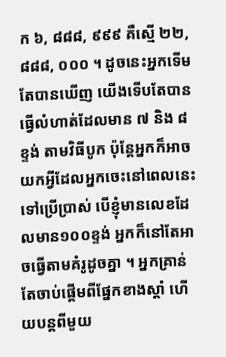ក ៦, ៨៨៨, ៩៩៩ គឺស្មើ ២២, ៨៨៨, ០០០ ។ ដូចនេះអ្នកទើមតែបានឃើញ យើងទើបតែបានធ្វើលំហាត់ដែលមាន ៧ និង ៨ ខ្ទង់ តាមវិធីបូក ប៉ុន្តែអ្នកក៏អាចយកអ្វីដែលអ្នកចេះនៅពេលនេះទៅប្រើប្រាស់ បើខ្ញុំមានលេខដែលមាន១០០ខ្ទង់ អ្នកក៏នៅតែអាចធ្វើតាមគំរូដូចគ្នា ។ អ្នកគ្រាន់តែចាប់ផ្តើមពីផ្នែកខាងស្តាំ ហើយបន្តពីមួយ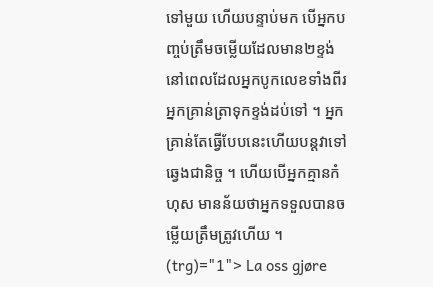ទៅមួយ ហើយបន្ទាប់មក បើអ្នកបញ្ចប់ត្រឹមចម្លើយដែលមាន២ខ្ទង់ នៅពេលដែលអ្នកបូកលេខទាំងពីរ អ្នកគ្រាន់ត្រាទុកខ្ទង់ដប់ទៅ ។ អ្នកគ្រាន់តែធ្វើបែបនេះហើយបន្តវាទៅឆ្វេងជានិច្ច ។ ហើយបើអ្នកគ្មានកំហុស មានន័យថាអ្នកទទួលបានចម្លើយត្រឹមត្រូវហើយ ។
(trg)="1"> La oss gjøre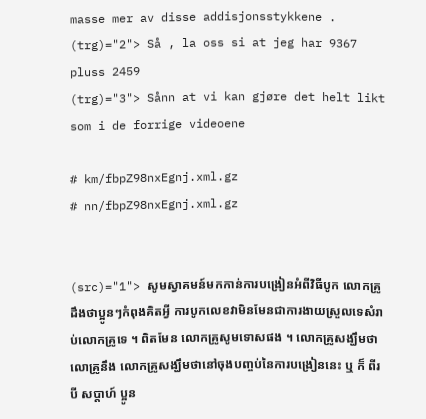masse mer av disse addisjonsstykkene .
(trg)="2"> Så , la oss si at jeg har 9367 pluss 2459
(trg)="3"> Sånn at vi kan gjøre det helt likt som i de forrige videoene

# km/fbpZ98nxEgnj.xml.gz
# nn/fbpZ98nxEgnj.xml.gz


(src)="1"> សូមស្វាគមន៍មកកាន់ការបង្រៀនអំពីវិធីបូក លោកគ្រូដឹងថាប្អូនៗកំពុងគិតអ្វី ការបូកលេខវាមិនមែនជាការងាយស្រួលទេសំរាប់លោកគ្រូទេ ។ ពិតមែន លោកគ្រូសូមទោសផង ។ លោកគ្រូសង្ឃឹមថាលោគ្រូនឹង លោកគ្រូសង្ឃឹមថានៅចុងបញ្ចប់នៃការបង្រៀននេះ ឬ ក៏ ពីរ បី សប្តាហ៍ ប្អូន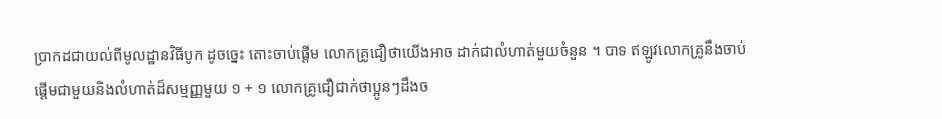ប្រាកដជាយល់ពីមូលដ្ឋានវិធីបូក ដូចច្នេះ តោះចាប់ផ្តើម លោកគ្រូជឿថាយើងអាច ដាក់ជាលំហាត់មួយចំនួន ។ បាទ ឥឡូវលោកគ្រូនឹងចាប់ផ្តើមជាមួយនិងលំហាត់ដ៏សម្មញ្ញមួយ ១ + ១ លោកគ្រូជឿជាក់ថាប្អូនៗដឹងច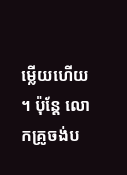ម្លើយហើយ ។ ប៉ុន្តែ លោកគ្រូចង់ប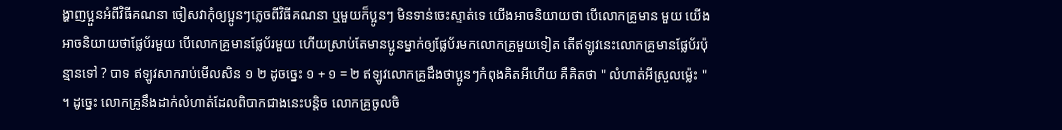ង្ហាញប្អួនអំពីវិធីគណនា ចៀសវាកុំឲ្យប្អូនៗភ្លេចពីវិធីគណនា ឬមួយក៏ប្អូនៗ មិនទាន់ចេះស្ទាត់ទេ យើងអាចនិយាយថា បើលោកគ្រូមាន មួយ យើងអាចនិយាយថាផ្លែប័រមួយ បើលោកគ្រូមានផ្លែប័រមួយ ហើយស្រាប់តែមានប្អូនម្នាក់ឲ្យផ្លែប័រមកលោកគ្រូមួយទៀត តើឥឡូវនេះលោកគ្រូមានផ្លែប័រប៉ុន្មានទៅ ? បាទ ឥឡូវសាករាប់មើលសិន ១ ២ ដូចច្នេះ ១ + ១ = ២ ឥឡូវលោកគ្រូដឹងថាប្អូនៗកំពុងគិតអីហើយ គឺគិតថា " លំហាត់អីស្រួលម៉្លេះ " ។ ដូច្នេះ លោកគ្រូនឹងដាក់លំហាត់ដែលពិបាកជាងនេះបន្តិច លោកគ្រូចូលចិ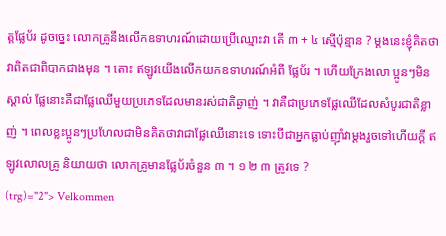ត្តផ្លែប័រ ដូចច្នេះ លោកគ្រូនឹងលើកឧទាហរណ៍ដោយប្រើឈ្មោះវា តើ ៣ + ៤ ស្មើប៉ុន្មាន ? ម្តងនេះខ្ញុំគិតថាវាពិតជាពិបាកជាងមុន ។ តោះ ឥឡូវយើងលើកយកឧទាហរណ៍អំពី ផ្លែប័រ ។ ហើយក្រែងលោ ប្អូនៗមិនស្គាល់ ផ្លែនោះគឺជាផ្លែឈើមួយប្រភេទដែលមានរស់ជាតិឆ្ងាញ់ ។ វាគឺជាប្រភេទផ្លែឈើដែលសំបូរជាតិខ្លាញ់ ។ ពេលខ្លះប្អូនៗប្រហែលជាមិនគិតថាវាជាផ្លែឈើនោះទេ ទោះបីជាអ្នកធ្លាប់ញ៉ាំវាម្តងរួចទៅហើយក្តី ឥឡូវលោលគ្រូ និយាយថា លោកគ្រូមានផ្លែប័រចំនួន ៣ ។ ១ ២ ៣ ត្រូវទេ ?
(trg)="2"> Velkommen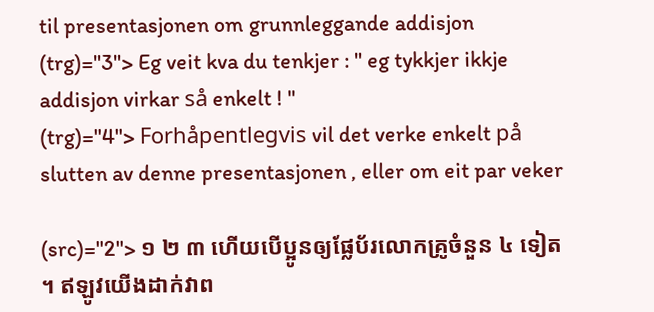til presentasjonen om grunnleggande addisjon
(trg)="3"> Eg veit kva du tenkjer : " eg tykkjer ikkje addisjon virkar så enkelt ! "
(trg)="4"> Forhåpentlegvis vil det verke enkelt på slutten av denne presentasjonen , eller om eit par veker

(src)="2"> ១ ២ ៣ ហើយបើប្អូនឲ្យផ្លែប័រលោកគ្រូចំនួន ៤ ទៀត ។ ឥឡូវយើងដាក់វាព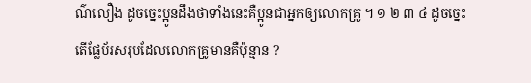ណ៌លឿង ដូចច្នេះប្អូនដឹងថាទាំងនេះគឺប្អូនជាអ្នកឲ្យលោកគ្រូ ។ ១ ២ ៣ ៤ ដូចច្នេះតើផ្លែប័រសរុបដែលលោកគ្រូមានគឺប៉ុន្មាន ?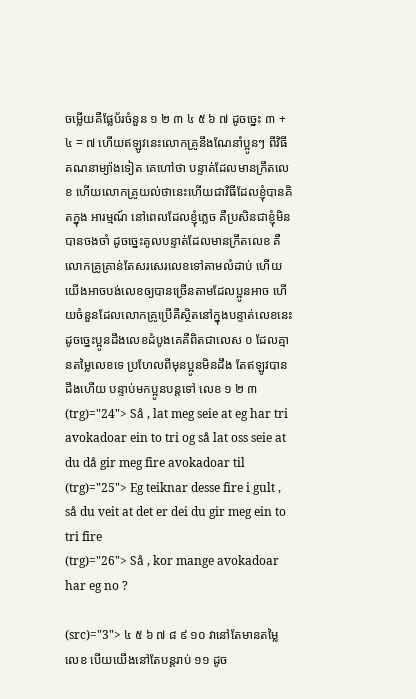ចម្លើយគឺផ្លែប័រចំនួន ១ ២ ៣ ៤ ៥ ៦ ៧ ដូចច្នេះ ៣ + ៤ = ៧ ហើយឥឡូវនេះលោកគ្រូនឹងណែនាំប្អូនៗ ពីវិធីគណនាម្យ៉ាងទៀត គេហៅថា បន្ទាត់ដែលមានក្រឹតលេខ ហើយលោកគ្រូយល់ថានេះហើយជាវិធីដែលខ្ញុំបានគិតក្នុង អារម្មណ៍ នៅពេលដែលខ្ញុំភ្លេច គឺប្រសិនជាខ្ញុំមិនបានចងចាំ ដូចច្នេះគូលបន្ទាត់ដែលមានក្រឹតលេខ គឺលោកគ្រូគ្រាន់តែសរសេរលេខទៅតាមលំដាប់ ហើយយើងអាចបង់លេខឲ្យបានច្រើនតាមដែលប្អូនអាច ហើយចំនួនដែលលោកគ្រូប្រើគឺស្ថិតនៅក្នុងបន្ទាត់លេខនេះ ដូចច្នេះប្អូនដឹងលេខដំបូងគេគឺពិតជាលេស ០ ដែលគ្មានតម្លៃលេខទេ ប្រហែលពីមុនប្អូនមិនដឹង តែឥឡូវបានដឹងហើយ បន្ទាប់មកប្អូនបន្តទៅ លេខ ១ ២ ៣
(trg)="24"> Så , lat meg seie at eg har tri avokadoar ein to tri og så lat oss seie at du då gir meg fire avokadoar til
(trg)="25"> Eg teiknar desse fire i gult , så du veit at det er dei du gir meg ein to tri fire
(trg)="26"> Så , kor mange avokadoar har eg no ?

(src)="3"> ៤ ៥ ៦ ៧ ៨ ៩ ១០ វានៅតែមានតម្លៃលេខ បើយយើងនៅតែបន្តរាប់ ១១ ដូច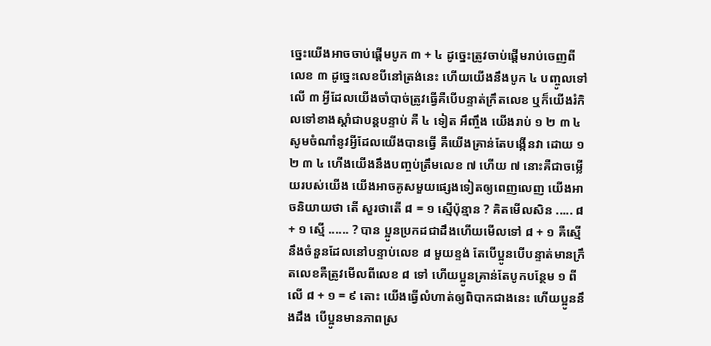ច្នេះយើងអាចចាប់ផ្តើមបូក ៣ + ៤ ដូច្នេះត្រូវចាប់ផ្តើមរាប់ចេញពីលេខ ៣ ដូច្នេះលេខបីនៅត្រង់នេះ ហើយយើងនឹងបូក ៤ បញ្ចូលទៅលើ ៣ អ្វីដែលយើងចាំបាច់ត្រូវធ្វើគឺបើបន្ទាត់ក្រឹតលេខ ឬក៏យើងរំកិលទៅខាងស្តាំជាបន្តបន្ទាប់ គឺ ៤ ទៀត អឹញ្ចឹង យើងរាប់ ១ ២ ៣ ៤ សូមចំណាំនូវអ្វីដែលយើងបានធ្វើ គឺយើងគ្រាន់តែបង្កើនវា ដោយ ១ ២ ៣ ៤ ហើងយើងនឹងបញ្ចប់ត្រឹមលេខ ៧ ហើយ ៧ នោះគឺជាចមើ្លយរបស់យើង យើងអាចគូសមួយផ្សេងទៀតឲ្យពេញលេញ យើងអាចនិយាយថា តើ សួរថាតើ ៨ = ១ ស្មើប៉ុន្មាន ? គិតមើលសិន ..... ៨ + ១ ស្មើ ...... ? បាន ប្អូនប្រកដជាដឹងហើយមើលទៅ ៨ + ១ គឺស្មើនឹងចំនួនដែលនៅបន្ទាប់លេខ ៨ មួយខ្ទង់ តែបើប្អូនបើបន្ទាត់មានក្រឹតលេខគឺត្រូវមើលពីលេខ ៨ ទៅ ហើយប្អូនគ្រាន់តែបូកបន្ថែម ១ ពីលើ ៨ + ១ = ៩ តោះ យើងធ្វើលំហាត់ឲ្យពិបាកជាងនេះ ហើយប្អូននឹងដឹង បើប្អូនមានភាពស្រ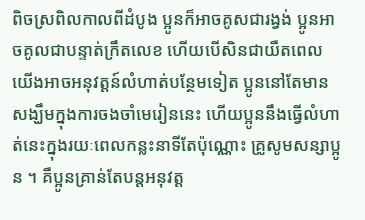ពិចស្រពិលកាលពីដំបូង ប្អូនក៏អាចគូសជារង្វង់ ប្អូនអាចគូលជាបន្ទាត់ក្រឹតលេខ ហើយបើសិនជាយឺតពេល យើងអាចអនុវត្តន៍លំហាត់បន្ថែមទៀត ប្អូននៅតែមានសង្ឃឹមក្នុងការចងចាំមេរៀននេះ ហើយប្អូននឹងធ្វើលំហាត់នេះក្នុងរយៈពេលកន្លះនាទីតែប៉ុណ្ណោះ គ្រូសូមសន្សាប្អូន ។ គឺប្អូនគ្រាន់តែបន្តអនុវត្ត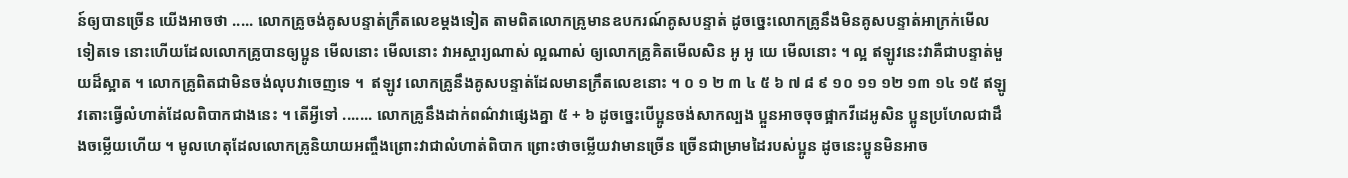ន៍ឲ្យបានច្រើន យើងអាចថា ..... លោកគ្រូចង់គូសបន្ទាត់ក្រឹតលេខម្តងទៀត តាមពិតលោកគ្រូមានឧបករណ៍គូសបន្ទាត់ ដូចច្នេះលោកគ្រូនឹងមិនគូសបន្ទាត់អាក្រក់មើលទៀតទេ នោះហើយដែលលោកគ្រូបានឲ្យប្អូន មើលនោះ មើលនោះ វាអស្ចារ្យណាស់ ល្អណាស់ ឲ្យលោកគ្រូគិតមើលសិន អូ អូ យេ មើលនោះ ។ ល្អ ឥឡូវនេះវាគឺជាបន្ទាត់មួយដ៏ស្អាត ។ លោកគ្រូពិតជាមិនចង់លុបវាចេញទេ ។  ឥឡូវ លោកគ្រូនឹងគូសបន្ទាត់ដែលមានក្រឹតលេខនោះ ។ ០ ១ ២ ៣ ៤ ៥ ៦ ៧ ៨ ៩ ១០ ១១ ១២ ១៣ ១៤ ១៥ ឥឡូវតោះធ្វើលំហាត់ដែលពិបាកជាងនេះ ។ តើអ្វីទៅ ....... លោកគ្រូនឹងដាក់ពណ៌វាផ្សេងគ្នា ៥ + ៦ ដូចច្នេះបើប្អូនចង់សាកល្បង ប្អួនអាចចុចផ្អាកវីដេអូសិន ប្អូនប្រហែលជាដឹងចម្លើយហើយ ។ មូលហេតុដែលលោកគ្រូនិយាយអញ្ចឹងព្រោះវាជាលំហាត់ពិបាក ព្រោះថាចម្លើយវាមានច្រើន ច្រើនជាម្រាមដៃរបស់ប្អូន ដូចនេះប្អូនមិនអាច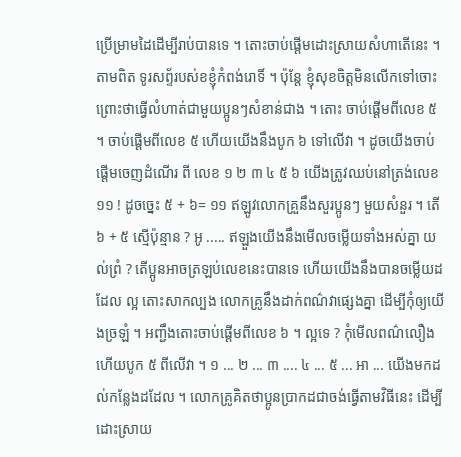ប្រើម្រាមដៃដើម្បីរាប់បានទេ ។ តោះចាប់ផ្តើមដោះស្រាយសំហាតើនេះ ។ តាមពិត ទូរសព្ទ័របស់ខខ្ញុំកំពង់រោទិ៍ ។ ប៉ុន្តែ ខ្ញុំសុខចិត្តមិនលើកទៅចោះ ព្រោះថាធ្វើលំហាត់ជាមួយប្អូនៗសំខាន់ជាង ។ តោះ ចាប់ផ្តើមពីលេខ ៥ ។ ចាប់ផ្តើមពីលេខ ៥ ហើយយើងនឹងបូក ៦ ទៅលើវា ។ ដូចយើងចាប់ផ្តើមចេញដំណើរ ពី លេខ ១ ២ ៣ ៤ ៥ ៦ យើងត្រូវឈប់នៅត្រង់លេខ ១១ ! ដូចច្នេះ ៥ + ៦= ១១ ឥឡូវលោកគ្រួនឹងសួរប្អូនៗ មួយសំនួរ ។ តើ ៦ + ៥ ស្មើប៉ុន្មាន ? អូ ..... ឥឡួងយើងនឹងមើលចម្លើយទាំងអស់គ្នា យល់ព្រំ ? តើប្អូនអាចត្រឡប់លេខនេះបានទេ ហើយយើងនឹងបានចម្លើយដដែល ល្អ តោះសាកល្បង លោកគ្រូនឹងដាក់ពណ៌វាផ្សេងគ្នា ដើម្បីកុំឲ្យយើងច្រឡំ ។ អញ្ជឹងតោះចាប់ផ្តើមពីលេខ ៦ ។ ល្អទេ ? កុំមើលពណ៌លឿង ហើយបូក ៥ ពីលើវា ។ ១ ... ២ ... ៣ .... ៤ ... ៥ ... អា ... យើងមកដល់កន្លែងដដែល ។ លោកគ្រូគិតថាប្អូនប្រាកដជាចង់ធ្វើតាមវិធីនេះ ដើម្បីដោះស្រាយ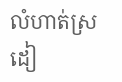លំហាត់ស្រដៀ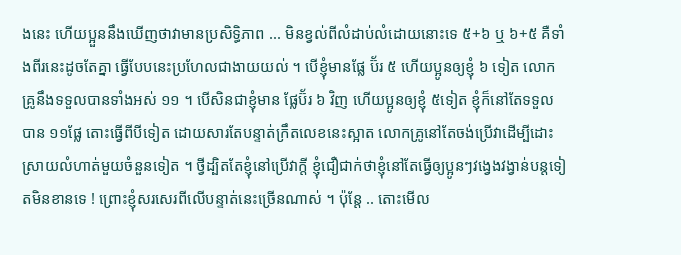ងនេះ ហើយប្អួននឹងឃើញថាវាមានប្រសិទ្ធិភាព ... មិនខ្វល់ពីលំដាប់លំដោយនោះទេ ៥+៦ ឬ ៦+៥ គឺទាំងពីរនេះដូចតែគ្នា ធ្វើបែបនេះប្រហែលជាងាយយល់ ។ បើខ្ញុំមានផ្លែ ប៊័រ ៥ ហើយប្អូនឲ្យខ្ញុំ ៦ ទៀត លោកគ្រូនឹងទទួលបានទាំងអស់ ១១ ។ បើសិនជាខ្ញុំមាន ផ្លែប៊័រ ៦ វិញ ហើយប្អូនឲ្យខ្ញុំ ៥ទៀត ខ្ញុំក៏នៅតែទទួលបាន ១១ផ្លែ តោះធ្វើពីបីទៀត ដោយសារតែបន្ទាត់ក្រឹតលេខនេះស្អាត លោកគ្រូនៅតែចង់ប្រើវាដើម្បីដោះស្រាយលំហាត់មួយចំនួនទៀត ។ ថ្វីដ្បិតតែខ្ញុំនៅប្រើវាក្តី ខ្ញុំជឿជាក់ថាខ្ញុំនៅតែធ្វើឲ្យប្អូនៗវង្វេងវង្វាន់បន្តទៀតមិនខានទេ ! ព្រោះខ្ញុំសរសេរពីលើបន្ទាត់នេះច្រើនណាស់ ។ ប៉ុន្តែ .. តោះមើល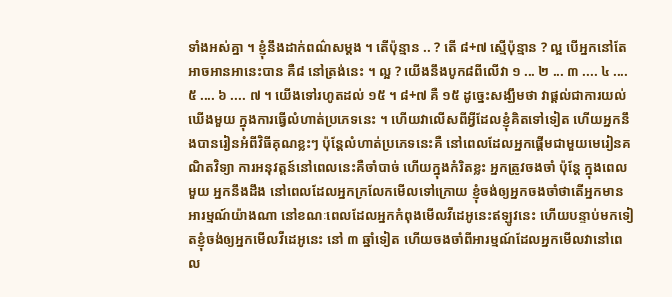ទាំងអស់គ្នា ។ ខ្ញុំនឹងដាក់ពណ៌សម្តង ។ តើប៉ុន្មាន .. ? តើ ៨+៧ ស្មើប៉ុន្មាន ? ល្អ បើអ្នកនៅតែអាចអានអានេះបាន គឺ៨ នៅត្រង់នេះ ។ ល្អ ? យើងនឹងបូក៨ពីលើវា ១ ... ២ ... ៣ .... ៤ .... ៥ .... ៦ .... ៧ ។ យើងទៅរហូតដល់ ១៥ ។ ៨+៧ គឺ ១៥ ដូច្នេះសង្ឃឹមថា វាផ្តល់ជាការយល់ឃើងមួយ ក្នុងការធ្វើលំហាត់ប្រភេទនេះ ។ ហើយវាលើសពីអ្វីដែលខ្ញុំគិតទៅទៀត ហើយអ្នកនឹងបានរៀនអំពីវិធីគុណខ្លះៗ ប៉ុន្តែលំហាត់ប្រភេទនេះគឺ នៅពេលដែលអ្នកផ្តើមជាមួយមេរៀនគណិតវិទ្យា ការអនុវត្តន៍នៅពេលនេះគឺចាំបាច់ ហើយក្នុងកំរិតខ្លះ អ្នកត្រូវចងចាំ ប៉ុន្តែ ក្នុងពេលមួយ អ្នកនឹងដឹង នៅពេលដែលអ្នកក្រលែកមើលទៅក្រោយ ខ្ញុំចង់ឲ្យអ្នកចងចាំថាតើអ្នកមានអារម្មណ៍យ៉ាងណា នៅខណៈពេលដែលអ្នកកំពុងមើលវីដេអូនេះឥឡូវនេះ ហើយបន្ទាប់មកទៀតខ្ញុំចង់ឲ្យអ្នកមើលវីដេអូនេះ នៅ ៣ ឆ្នាំទៀត ហើយចងចាំពីអារម្មណ៍ដែលអ្នកមើលវានៅពេល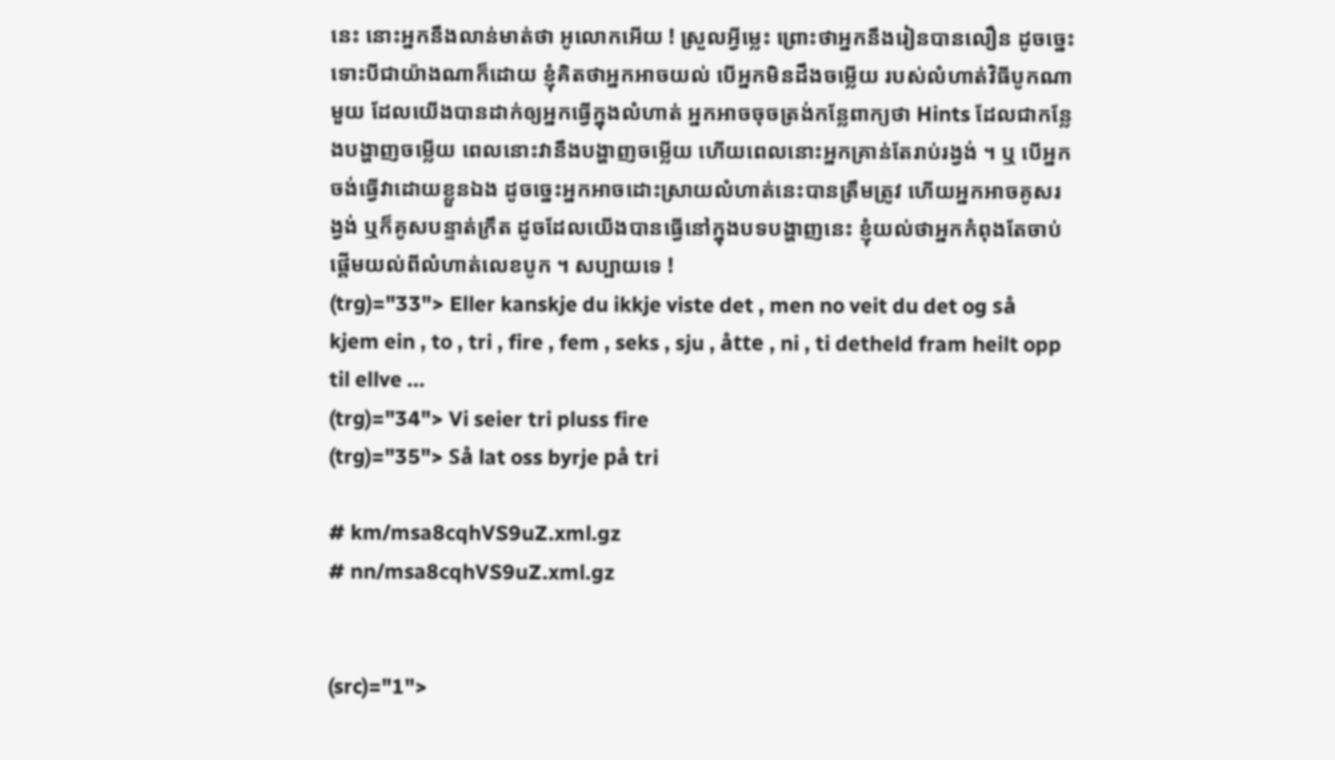នេះ នោះអ្នកនឹងលាន់មាត់ថា អូលោកអើយ ! ស្រួលអ្វីម្លេះ ព្រោះថាអ្នកនឹងរៀនបានលឿន ដូចច្នេះ ទោះបីជាយ៉ាងណាក៏ដោយ ខ្ញុំគិតថាអ្នកអាចយល់ បើអ្នកមិនដឹងចម្លើយ របស់លំហាត់វិធីបូកណាមួយ ដែលយើងបានដាក់ឲ្យអ្នកធ្វើក្នុងលំហាត់ អ្នកអាចចុចត្រង់កន្លែពាក្យថា Hints ដែលជាកន្លែងបង្ហាញចម្លើយ ពេលនោះវានឹងបង្ហាញចម្លើយ ហើយពេលនោះអ្នកគ្រាន់តែរាប់រង្វង់ ។ ឬ បើអ្នកចង់ធ្វើវាដោយខ្លួនឯង ដូចច្នេះអ្នកអាចដោះស្រាយលំហាត់នេះបានត្រឹមត្រូវ ហើយអ្នកអាចគូសរង្វង់ ឬក៏គូសបន្ទាត់ក្រឹត ដូចដែលយើងបានធ្វើនៅក្នុងបទបង្ហាញនេះ ខ្ញុំយល់ថាអ្នកកំពុងតែចាប់ផ្តើមយល់ពីលំហាត់លេខបូក ។ សប្បាយទេ !
(trg)="33"> Eller kanskje du ikkje viste det , men no veit du det og så kjem ein , to , tri , fire , fem , seks , sju , åtte , ni , ti detheld fram heilt opp til ellve ...
(trg)="34"> Vi seier tri pluss fire
(trg)="35"> Så lat oss byrje på tri

# km/msa8cqhVS9uZ.xml.gz
# nn/msa8cqhVS9uZ.xml.gz


(src)="1">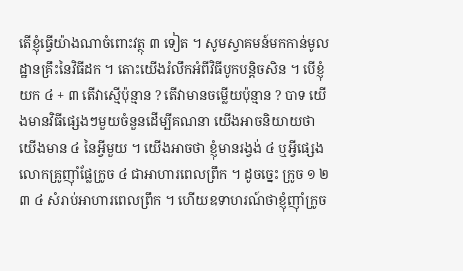តើខ្ញុំធ្វើយ៉ាងណាចំពោះវត្ថុ ៣ ទៀត ។ សូមស្វាគមន៍មកកាន់មូលដ្ឋានគ្រឹះនៃវិធីដក ។ តោះយើងរំលឹកអំពីវិធីបូកបន្តិចសិន ។ បើខ្ញុំយក ៤ + ៣ តើវាស្មើប៉ុន្មាន ? តើវាមានចម្លើយប៉ុន្មាន ? បាទ យើងមានវិធីផ្សេងៗមួយចំនួនដើម្បីគណនា យើងអាចនិយាយថាយើងមាន ៤ នៃអ្វីមួយ ។ យើងអាចថា ខ្ញុំមានរង្វង់ ៤ ឬអ្វីផ្សេង លោកគ្រូញ៉ាំផ្លែក្រូច ៤ ជាអាហារពេលព្រឹក ។ ដូចច្នេះ ក្រូច ១ ២ ៣ ៤ សំរាប់អាហារពេលព្រឹក ។ ហើយឧទាហរណ៍ថាខ្ញុំញ៉ាំក្រូច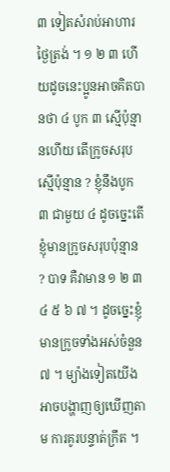៣ ទៀតសំរាប់អាហារថ្ងៃត្រង់ ។ ១ ២ ៣ ហើយដូចនេះប្អូនអាចគិតបានថា ៤ បូក ៣ ស្មើប៉ុន្មានហើយ តើក្រូចសរុបស្មើប៉ុន្មាន ? ខ្ញុំនឹងបូក ៣ ជាមួយ ៤ ដូចច្នេះតើខ្ញុំមានក្រូចសរុបប៉ុន្មាន ? បាទ គឺវាមាន ១ ២ ៣ ៤ ៥ ៦ ៧ ។ ដូចច្នេះខ្ញុំមានក្រូចទាំងអស់ចំនួន ៧ ។ ម្យ៉ាងទៀតយើងអាចបង្ហាញឲ្យឃើញតាម ការគូរបន្ទាត់ក្រឹត ។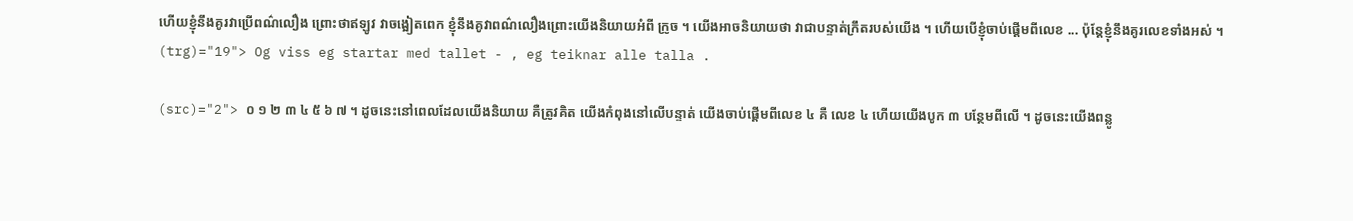ហើយខ្ញុំនឹងគូរវាប្រើពណ៌លឿង ព្រោះថាឥឡូវ វាចង្អៀតពេក ខ្ញុំនឹងគូវាពណ៌លឿងព្រោះយើងនិយាយអំពី ក្រូច ។ យើងអាចនិយាយថា វាជាបន្ទាត់ក្រឹតរបស់យើង ។ ហើយបើខ្ញុំចាប់ផ្តើមពីលេខ ... ប៉ុន្តែខ្ញុំនឹងគូរលេខទាំងអស់ ។
(trg)="19"> Og viss eg startar med tallet - , eg teiknar alle talla .

(src)="2"> ០ ១ ២ ៣ ៤ ៥ ៦ ៧ ។ ដូចនេះនៅពេលដែលយើងនិយាយ គឺត្រូវគិត យើងកំពុងនៅលើបន្ទាត់ យើងចាប់ផ្តើមពីលេខ ៤ គឺ លេខ ៤ ហើយយើងបូក ៣ បន្ថែមពីលើ ។ ដូចនេះយើងពន្លូ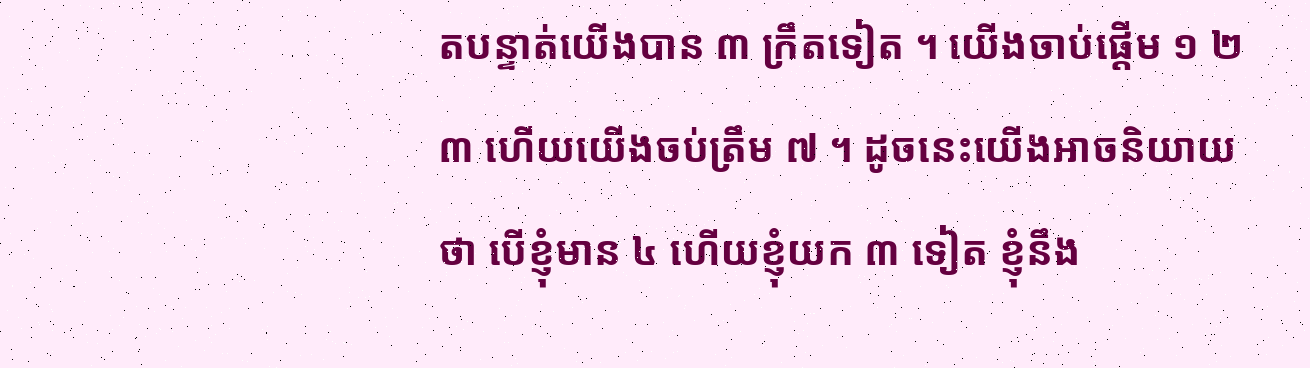តបន្ទាត់យើងបាន ៣ ក្រឹតទៀត ។ យើងចាប់ផ្តើម ១ ២ ៣ ហើយយើងចប់ត្រឹម ៧ ។ ដូចនេះយើងអាចនិយាយថា បើខ្ញុំមាន ៤ ហើយខ្ញុំយក ៣ ទៀត ខ្ញុំនឹង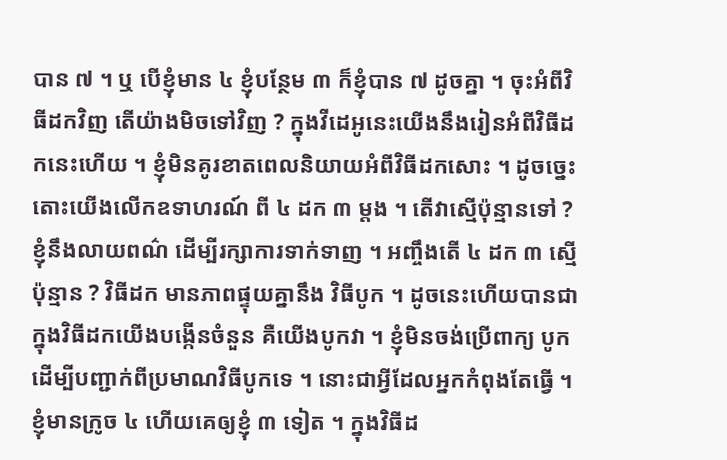បាន ៧ ។ ឬ បើខ្ញុំមាន ៤ ខ្ញុំបន្ថែម ៣ ក៏ខ្ញុំបាន ៧ ដូចគ្នា ។ ចុះអំពីវិធីដកវិញ តើយ៉ាងមិចទៅវិញ ? ក្នុងវីដេអូនេះយើងនឹងរៀនអំពីវិធីដកនេះហើយ ។ ខ្ញុំមិនគូរខាតពេលនិយាយអំពីវិធីដកសោះ ។ ដូចច្នេះតោះយើងលើកឧទាហរណ៍ ពី ៤ ដក ៣ ម្តង ។ តើវាស្មើប៉ុន្មានទៅ ? ខ្ញុំនឹងលាយពណ៌ ដើម្បីរក្សាការទាក់ទាញ ។ អញ្ចឹងតើ ៤ ដក ៣ ស្មើប៉ុន្មាន ? វិធីដក មានភាពផ្ទុយគ្នានឹង វិធីបូក ។ ដូចនេះហើយបានជាក្នុងវិធីដកយើងបង្កើនចំនួន គឺយើងបូកវា ។ ខ្ញុំមិនចង់ប្រើពាក្យ បូក ដើម្បីបញ្ជាក់ពីប្រមាណវិធីបូកទេ ។ នោះជាអ្វីដែលអ្នកកំពុងតែធ្វើ ។ ខ្ញុំមានក្រូច ៤ ហើយគេឲ្យខ្ញុំ ៣ ទៀត ។ ក្នុងវិធីដ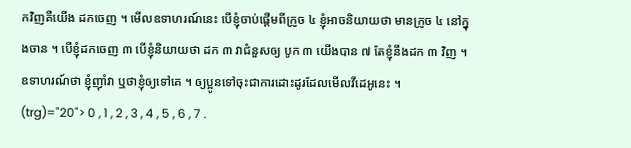កវិញគឺយើង ដកចេញ ។ មើលឧទាហរណ៍នេះ បើខ្ញុំចាប់ផ្តើមពីក្រូច ៤ ខ្ញុំអាចនិយាយថា មានក្រូច ៤ នៅក្នុងចាន ។ បើខ្ញុំដកចេញ ៣ បើខ្ញុំនិយាយថា ដក ៣ វាជំនួសឲ្យ បូក ៣ យើងបាន ៧ តែខ្ញុំនឹងដក ៣ វិញ ។ ឧទាហរណ៍ថា ខ្ញុំញ៉ាំវា ឬថាខ្ញុំឲ្យទៅគេ ។ ឲ្យប្អូនទៅចុះជាការដោះដូរដែលមើលវីដេអូនេះ ។
(trg)="20"> 0 , 1 , 2 , 3 , 4 , 5 , 6 , 7 .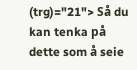(trg)="21"> Så du kan tenka på dette som å seie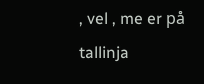, vel , me er på tallinja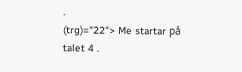.
(trg)="22"> Me startar på talet 4 .